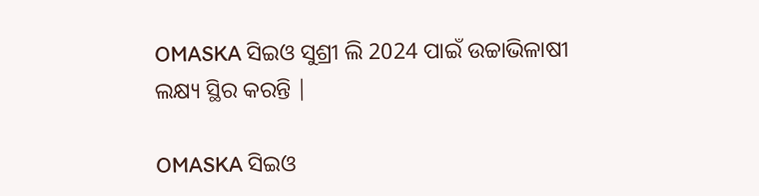OMASKA ସିଇଓ ସୁଶ୍ରୀ ଲି 2024 ପାଇଁ ଉଚ୍ଚାଭିଳାଷୀ ଲକ୍ଷ୍ୟ ସ୍ଥିର କରନ୍ତି |

OMASKA ସିଇଓ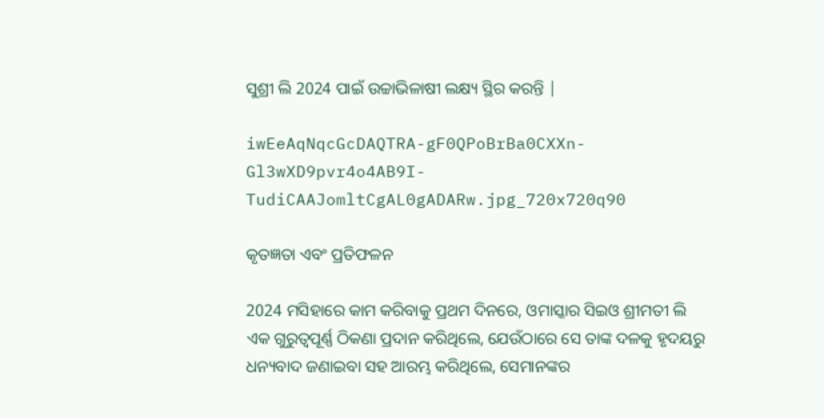ସୁଶ୍ରୀ ଲି 2024 ପାଇଁ ଉଚ୍ଚାଭିଳାଷୀ ଲକ୍ଷ୍ୟ ସ୍ଥିର କରନ୍ତି |

iwEeAqNqcGcDAQTRA-gF0QPoBrBa0CXXn-Gl3wXD9pvr4o4AB9I-TudiCAAJomltCgAL0gADARw.jpg_720x720q90

କୃତଜ୍ଞତା ଏବଂ ପ୍ରତିଫଳନ

2024 ମସିହାରେ କାମ କରିବାକୁ ପ୍ରଥମ ଦିନରେ, ଓମାସ୍କାର ସିଇଓ ଶ୍ରୀମତୀ ଲି ଏକ ଗୁରୁତ୍ୱପୂର୍ଣ୍ଣ ଠିକଣା ପ୍ରଦାନ କରିଥିଲେ, ଯେଉଁଠାରେ ସେ ତାଙ୍କ ଦଳକୁ ହୃଦୟରୁ ଧନ୍ୟବାଦ ଜଣାଇବା ସହ ଆରମ୍ଭ କରିଥିଲେ, ସେମାନଙ୍କର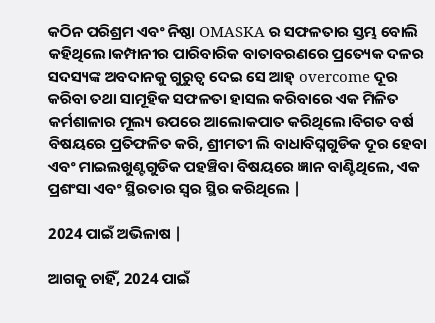କଠିନ ପରିଶ୍ରମ ଏବଂ ନିଷ୍ଠା OMASKA ର ସଫଳତାର ସ୍ତମ୍ଭ ବୋଲି କହିଥିଲେ।କମ୍ପାନୀର ପାରିବାରିକ ବାତାବରଣରେ ପ୍ରତ୍ୟେକ ଦଳର ସଦସ୍ୟଙ୍କ ଅବଦାନକୁ ଗୁରୁତ୍ୱ ଦେଇ ସେ ଆହ୍ overcome ଦୂର କରିବା ତଥା ସାମୂହିକ ସଫଳତା ହାସଲ କରିବାରେ ଏକ ମିଳିତ କର୍ମଶାଳାର ମୂଲ୍ୟ ଉପରେ ଆଲୋକପାତ କରିଥିଲେ।ବିଗତ ବର୍ଷ ବିଷୟରେ ପ୍ରତିଫଳିତ କରି, ଶ୍ରୀମତୀ ଲି ବାଧାବିଘ୍ନଗୁଡିକ ଦୂର ହେବା ଏବଂ ମାଇଲଖୁଣ୍ଟଗୁଡିକ ପହଞ୍ଚିବା ବିଷୟରେ ଜ୍ଞାନ ବାଣ୍ଟିଥିଲେ, ଏକ ପ୍ରଶଂସା ଏବଂ ସ୍ଥିରତାର ସ୍ୱର ସ୍ଥିର କରିଥିଲେ |

2024 ପାଇଁ ଅଭିଳାଷ |

ଆଗକୁ ଚାହିଁ, 2024 ପାଇଁ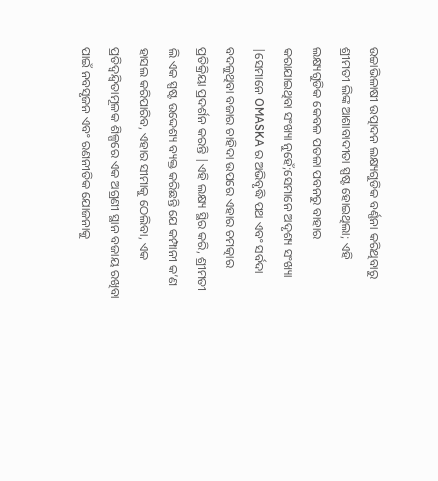ଉଚ୍ଚାଭିଳାଷୀ ଉତ୍ପାଦନ ଲକ୍ଷ୍ୟଗୁଡିକ ବର୍ଣ୍ଣନା କରିଥିବାରୁ ଶ୍ରୀମତୀ ଲିଙ୍କ ଆଶାବାଦୀତା ସ୍ପଷ୍ଟ ହୋଇଥିଲା; ଏହି ଲକ୍ଷ୍ୟଗୁଡିକ କେବଳ ପତଳା ପବନରୁ ବାହାର କରାଯାଇଥିବା ସଂଖ୍ୟା ନୁହେଁ;ସେମାନେ ଅଦୃଶ୍ୟ ସଂଖ୍ୟା |ସେମାନେ OMASKA ର ଅଭିବୃଦ୍ଧି ପଥ ଏବଂ ସର୍ବଦା ବଦଳୁଥିବା ବଜାର ଚାହିଦା ଉପରେ ଏହାର ଚମତ୍କାର ପ୍ରତିକ୍ରିୟା ପ୍ରଦର୍ଶନ କରନ୍ତି |ଏହି ଲକ୍ଷ୍ୟ ସ୍ଥିର କରି, ଶ୍ରୀମତୀ ଲି ଏକ ସ୍ପଷ୍ଟ ଉଦ୍ଦେଶ୍ୟ ବ୍ୟକ୍ତ କରିଛନ୍ତି ଯେ କମ୍ପାନୀ କ’ଣ ହାସଲ କରିପାରିବ, ଏହାର ସୀମାକୁ ଠେଲିବା, ଏକ ପ୍ରତିଦ୍ୱନ୍ଦ୍ୱିତାମୂଳକ ଶିଳ୍ପରେ ଏକ ଅଗ୍ରଣୀ ସ୍ଥାନ ବଜାୟ ରଖିବା ପାଇଁ ନବସୃଜନ ଏବଂ ରଣନୀତିକ ଯୋଜନାକୁ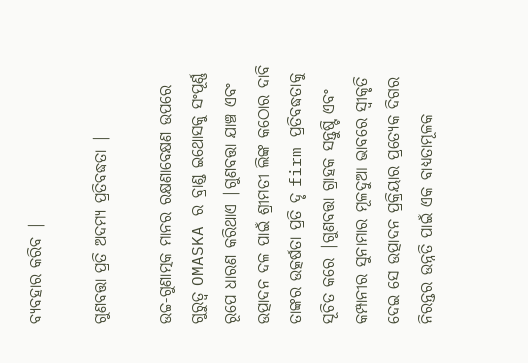ବ୍ୟବହାର କରିବ |

ଗୁଣବତ୍ତା ପ୍ରତି ଅଦମ୍ୟ ପ୍ରତିବଦ୍ଧତା |

ଉଚ୍ଚ-ଗୁଣାତ୍ମକ ମାନର ରକ୍ଷଣାବେକ୍ଷଣ ଉପରେ ଗୁରୁତ୍ୱ OMASKA ର ବ୍ରାଣ୍ଡ ଇଥୋସକୁ ସଂପୂର୍ଣ୍ଣ ରୂପେ ଧାରଣ କରିଥାଏ |ଗୁଣବତ୍ତା ଯାଞ୍ଚ ଏବଂ ଉତ୍ପାଦନ ଦଳ ପାଇଁ ଶ୍ରୀମତୀ ଲିଙ୍କ କଠୋର ଦାବି ତାଙ୍କର ଉତ୍କର୍ଷତା ପ୍ରତି ଦୃ firm ପ୍ରତିବଦ୍ଧତାକୁ ସୂଚିତ କରେ |ଗୁଣବତ୍ତା ଗ୍ରାହକ ସନ୍ତୁଷ୍ଟି ଏବଂ କମ୍ପାନୀର ସୁନାମାର ମୂଳଦୁଆ ଭାବରେ ସ୍ୱୀକୃତି ଦେଇ ସେ ଉତ୍ପାଦନ ପ୍ରକ୍ରିୟାର ପ୍ରତ୍ୟେକ ଦିଗର ନିରନ୍ତର ଉନ୍ନତି ପାଇଁ ଏକ ବାଧ୍ୟତାମୂଳକ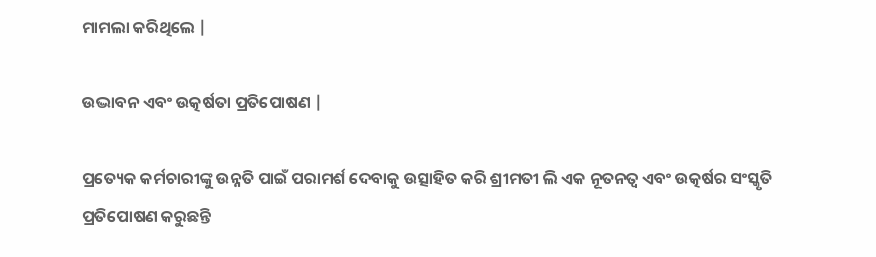ମାମଲା କରିଥିଲେ |

ଉଦ୍ଭାବନ ଏବଂ ଉତ୍କର୍ଷତା ପ୍ରତିପୋଷଣ |

ପ୍ରତ୍ୟେକ କର୍ମଚାରୀଙ୍କୁ ଉନ୍ନତି ପାଇଁ ପରାମର୍ଶ ଦେବାକୁ ଉତ୍ସାହିତ କରି ଶ୍ରୀମତୀ ଲି ଏକ ନୂତନତ୍ୱ ଏବଂ ଉତ୍କର୍ଷର ସଂସ୍କୃତି ପ୍ରତିପୋଷଣ କରୁଛନ୍ତି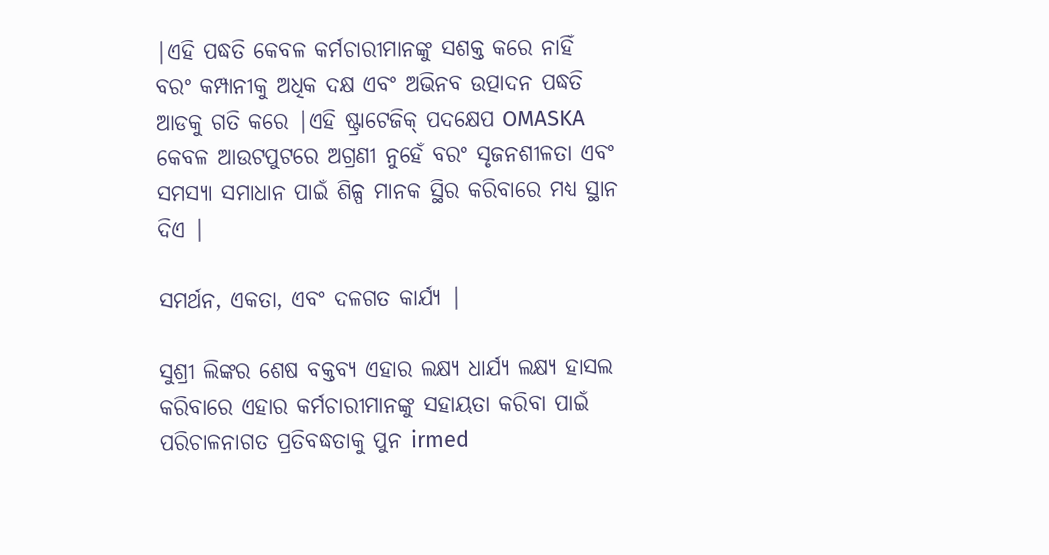|ଏହି ପଦ୍ଧତି କେବଳ କର୍ମଚାରୀମାନଙ୍କୁ ସଶକ୍ତ କରେ ନାହିଁ ବରଂ କମ୍ପାନୀକୁ ଅଧିକ ଦକ୍ଷ ଏବଂ ଅଭିନବ ଉତ୍ପାଦନ ପଦ୍ଧତି ଆଡକୁ ଗତି କରେ |ଏହି ଷ୍ଟ୍ରାଟେଜିକ୍ ପଦକ୍ଷେପ OMASKA କେବଳ ଆଉଟପୁଟରେ ଅଗ୍ରଣୀ ନୁହେଁ ବରଂ ସୃଜନଶୀଳତା ଏବଂ ସମସ୍ୟା ସମାଧାନ ପାଇଁ ଶିଳ୍ପ ମାନକ ସ୍ଥିର କରିବାରେ ମଧ୍ୟ ସ୍ଥାନ ଦିଏ |

ସମର୍ଥନ, ଏକତା, ଏବଂ ଦଳଗତ କାର୍ଯ୍ୟ |

ସୁଶ୍ରୀ ଲିଙ୍କର ଶେଷ ବକ୍ତବ୍ୟ ଏହାର ଲକ୍ଷ୍ୟ ଧାର୍ଯ୍ୟ ଲକ୍ଷ୍ୟ ହାସଲ କରିବାରେ ଏହାର କର୍ମଚାରୀମାନଙ୍କୁ ସହାୟତା କରିବା ପାଇଁ ପରିଚାଳନାଗତ ପ୍ରତିବଦ୍ଧତାକୁ ପୁନ irmed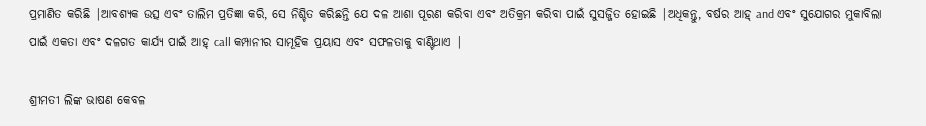ପ୍ରମାଣିତ କରିଛି |ଆବଶ୍ୟକ ଉତ୍ସ ଏବଂ ତାଲିମ ପ୍ରତିଜ୍ଞା କରି, ସେ ନିଶ୍ଚିତ କରିଛନ୍ତି ଯେ ଦଳ ଆଶା ପୂରଣ କରିବା ଏବଂ ଅତିକ୍ରମ କରିବା ପାଇଁ ସୁସଜ୍ଜିତ ହୋଇଛି |ଅଧିକନ୍ତୁ, ବର୍ଷର ଆହ୍ and ଏବଂ ସୁଯୋଗର ମୁକାବିଲା ପାଇଁ ଏକତା ଏବଂ ଦଳଗତ କାର୍ଯ୍ୟ ପାଇଁ ଆହ୍ call କମ୍ପାନୀର ସାମୂହିକ ପ୍ରୟାସ ଏବଂ ସଫଳତାକୁ ବାଣ୍ଟିଥାଏ |

ଶ୍ରୀମତୀ ଲିଙ୍କ ଭାଷଣ କେବଳ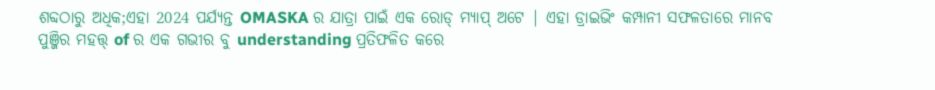ଶବ୍ଦଠାରୁ ଅଧିକ;ଏହା 2024 ପର୍ଯ୍ୟନ୍ତ OMASKA ର ଯାତ୍ରା ପାଇଁ ଏକ ରୋଡ୍ ମ୍ୟାପ୍ ଅଟେ | ଏହା ଡ୍ରାଇଭିଂ କମ୍ପାନୀ ସଫଳତାରେ ମାନବ ପୁଞ୍ଜିର ମହତ୍ତ୍ of ର ଏକ ଗଭୀର ବୁ understanding ପ୍ରତିଫଳିତ କରେ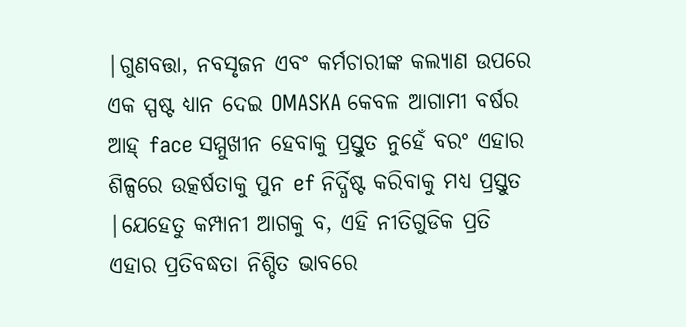|ଗୁଣବତ୍ତା, ନବସୃଜନ ଏବଂ କର୍ମଚାରୀଙ୍କ କଲ୍ୟାଣ ଉପରେ ଏକ ସ୍ପଷ୍ଟ ଧ୍ୟାନ ଦେଇ OMASKA କେବଳ ଆଗାମୀ ବର୍ଷର ଆହ୍ face ସମ୍ମୁଖୀନ ହେବାକୁ ପ୍ରସ୍ତୁତ ନୁହେଁ ବରଂ ଏହାର ଶିଳ୍ପରେ ଉତ୍କର୍ଷତାକୁ ପୁନ ef ନିର୍ଦ୍ଧିଷ୍ଟ କରିବାକୁ ମଧ୍ୟ ପ୍ରସ୍ତୁତ |ଯେହେତୁ କମ୍ପାନୀ ଆଗକୁ ବ, ଏହି ନୀତିଗୁଡିକ ପ୍ରତି ଏହାର ପ୍ରତିବଦ୍ଧତା ନିଶ୍ଚିତ ଭାବରେ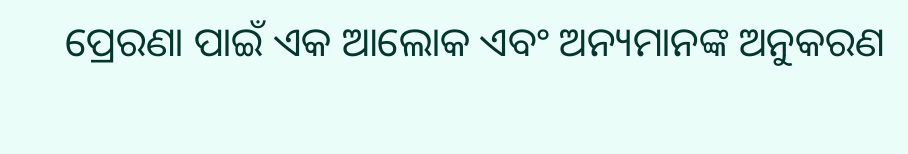ପ୍ରେରଣା ପାଇଁ ଏକ ଆଲୋକ ଏବଂ ଅନ୍ୟମାନଙ୍କ ଅନୁକରଣ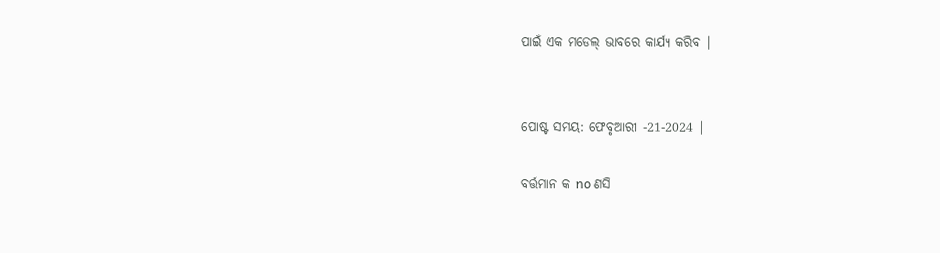ପାଇଁ ଏକ ମଡେଲ୍ ଭାବରେ କାର୍ଯ୍ୟ କରିବ |


ପୋଷ୍ଟ ସମୟ: ଫେବୃଆରୀ -21-2024 |

ବର୍ତ୍ତମାନ କ no ଣସି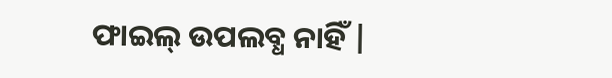ଫାଇଲ୍ ଉପଲବ୍ଧ ନାହିଁ |